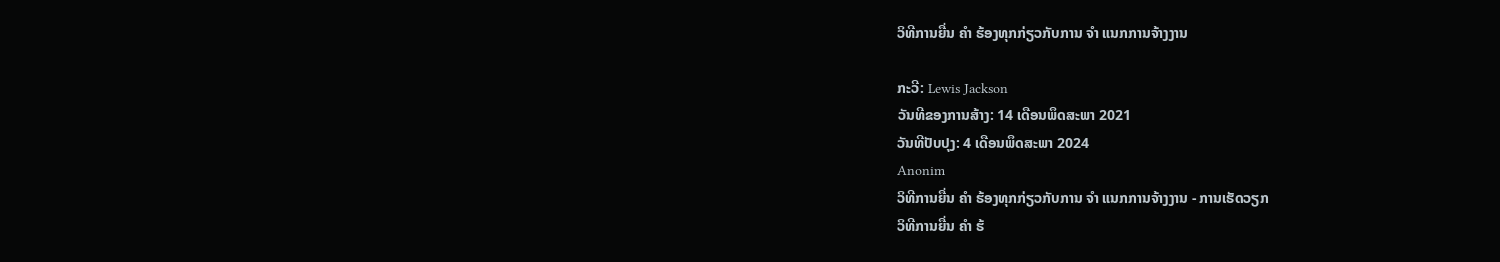ວິທີການຍື່ນ ຄຳ ຮ້ອງທຸກກ່ຽວກັບການ ຈຳ ແນກການຈ້າງງານ

ກະວີ: Lewis Jackson
ວັນທີຂອງການສ້າງ: 14 ເດືອນພຶດສະພາ 2021
ວັນທີປັບປຸງ: 4 ເດືອນພຶດສະພາ 2024
Anonim
ວິທີການຍື່ນ ຄຳ ຮ້ອງທຸກກ່ຽວກັບການ ຈຳ ແນກການຈ້າງງານ - ການເຮັດວຽກ
ວິທີການຍື່ນ ຄຳ ຮ້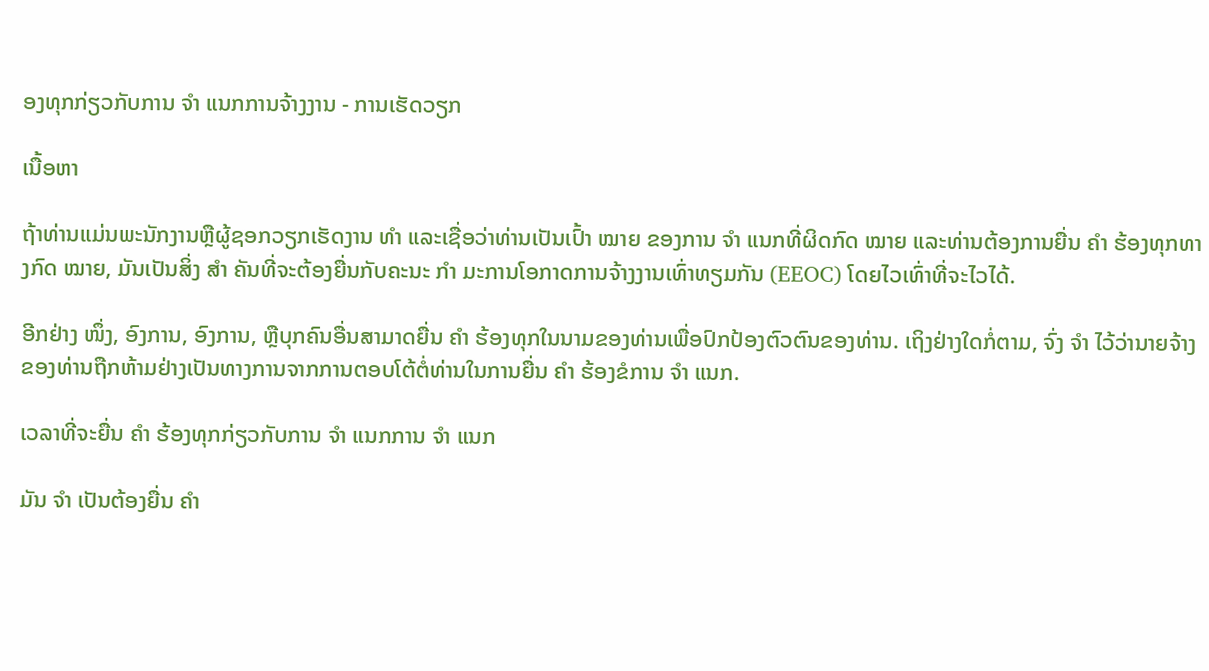ອງທຸກກ່ຽວກັບການ ຈຳ ແນກການຈ້າງງານ - ການເຮັດວຽກ

ເນື້ອຫາ

ຖ້າທ່ານແມ່ນພະນັກງານຫຼືຜູ້ຊອກວຽກເຮັດງານ ທຳ ແລະເຊື່ອວ່າທ່ານເປັນເປົ້າ ໝາຍ ຂອງການ ຈຳ ແນກທີ່ຜິດກົດ ໝາຍ ແລະທ່ານຕ້ອງການຍື່ນ ຄຳ ຮ້ອງທຸກທາງກົດ ໝາຍ, ມັນເປັນສິ່ງ ສຳ ຄັນທີ່ຈະຕ້ອງຍື່ນກັບຄະນະ ກຳ ມະການໂອກາດການຈ້າງງານເທົ່າທຽມກັນ (EEOC) ໂດຍໄວເທົ່າທີ່ຈະໄວໄດ້.

ອີກຢ່າງ ໜຶ່ງ, ອົງການ, ອົງການ, ຫຼືບຸກຄົນອື່ນສາມາດຍື່ນ ຄຳ ຮ້ອງທຸກໃນນາມຂອງທ່ານເພື່ອປົກປ້ອງຕົວຕົນຂອງທ່ານ. ເຖິງຢ່າງໃດກໍ່ຕາມ, ຈົ່ງ ຈຳ ໄວ້ວ່ານາຍຈ້າງຂອງທ່ານຖືກຫ້າມຢ່າງເປັນທາງການຈາກການຕອບໂຕ້ຕໍ່ທ່ານໃນການຍື່ນ ຄຳ ຮ້ອງຂໍການ ຈຳ ແນກ.

ເວລາທີ່ຈະຍື່ນ ຄຳ ຮ້ອງທຸກກ່ຽວກັບການ ຈຳ ແນກການ ຈຳ ແນກ

ມັນ ຈຳ ເປັນຕ້ອງຍື່ນ ຄຳ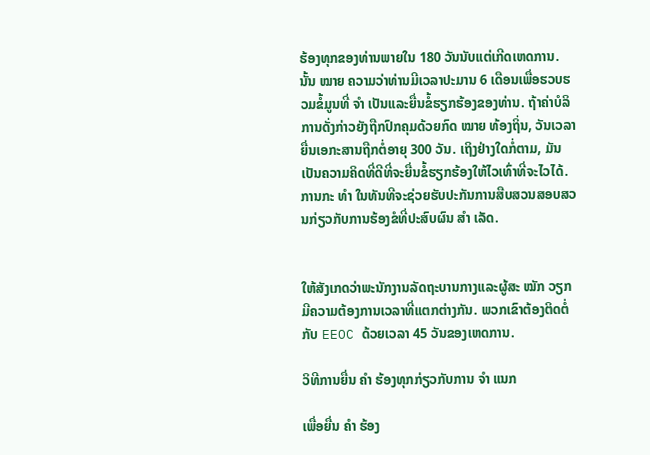ຮ້ອງທຸກຂອງທ່ານພາຍໃນ 180 ວັນນັບແຕ່ເກີດເຫດການ. ນັ້ນ ໝາຍ ຄວາມວ່າທ່ານມີເວລາປະມານ 6 ເດືອນເພື່ອຮວບຮວມຂໍ້ມູນທີ່ ຈຳ ເປັນແລະຍື່ນຂໍ້ຮຽກຮ້ອງຂອງທ່ານ. ຖ້າຄ່າບໍລິການດັ່ງກ່າວຍັງຖືກປົກຄຸມດ້ວຍກົດ ໝາຍ ທ້ອງຖິ່ນ, ວັນເວລາຍື່ນເອກະສານຖືກຕໍ່ອາຍຸ 300 ວັນ. ເຖິງຢ່າງໃດກໍ່ຕາມ, ມັນເປັນຄວາມຄິດທີ່ດີທີ່ຈະຍື່ນຂໍ້ຮຽກຮ້ອງໃຫ້ໄວເທົ່າທີ່ຈະໄວໄດ້. ການກະ ທຳ ໃນທັນທີຈະຊ່ວຍຮັບປະກັນການສືບສວນສອບສວນກ່ຽວກັບການຮ້ອງຂໍທີ່ປະສົບຜົນ ສຳ ເລັດ.


ໃຫ້ສັງເກດວ່າພະນັກງານລັດຖະບານກາງແລະຜູ້ສະ ໝັກ ວຽກມີຄວາມຕ້ອງການເວລາທີ່ແຕກຕ່າງກັນ. ພວກເຂົາຕ້ອງຕິດຕໍ່ກັບ EEOC ດ້ວຍເວລາ 45 ວັນຂອງເຫດການ.

ວິທີການຍື່ນ ຄຳ ຮ້ອງທຸກກ່ຽວກັບການ ຈຳ ແນກ

ເພື່ອຍື່ນ ຄຳ ຮ້ອງ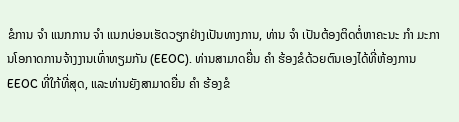ຂໍການ ຈຳ ແນກການ ຈຳ ແນກບ່ອນເຮັດວຽກຢ່າງເປັນທາງການ, ທ່ານ ຈຳ ເປັນຕ້ອງຕິດຕໍ່ຫາຄະນະ ກຳ ມະການໂອກາດການຈ້າງງານເທົ່າທຽມກັນ (EEOC). ທ່ານສາມາດຍື່ນ ຄຳ ຮ້ອງຂໍດ້ວຍຕົນເອງໄດ້ທີ່ຫ້ອງການ EEOC ທີ່ໃກ້ທີ່ສຸດ, ແລະທ່ານຍັງສາມາດຍື່ນ ຄຳ ຮ້ອງຂໍ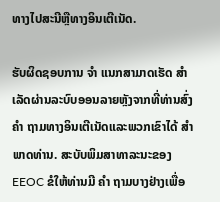ທາງໄປສະນີຫຼືທາງອິນເຕີເນັດ.

ຮັບຜິດຊອບການ ຈຳ ແນກສາມາດເຮັດ ສຳ ເລັດຜ່ານລະບົບອອນລາຍຫຼັງຈາກທີ່ທ່ານສົ່ງ ຄຳ ຖາມທາງອິນເຕີເນັດແລະພວກເຂົາໄດ້ ສຳ ພາດທ່ານ. ສະບັບພິມສາທາລະນະຂອງ EEOC ຂໍໃຫ້ທ່ານມີ ຄຳ ຖາມບາງຢ່າງເພື່ອ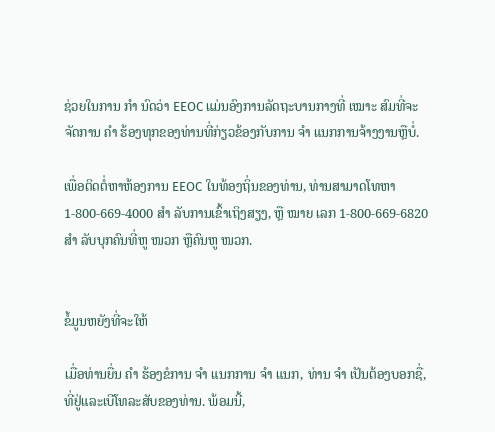ຊ່ວຍໃນການ ກຳ ນົດວ່າ EEOC ແມ່ນອົງການລັດຖະບານກາງທີ່ ເໝາະ ສົມທີ່ຈະຈັດການ ຄຳ ຮ້ອງທຸກຂອງທ່ານທີ່ກ່ຽວຂ້ອງກັບການ ຈຳ ແນກການຈ້າງງານຫຼືບໍ່.

ເພື່ອຕິດຕໍ່ຫາຫ້ອງການ EEOC ໃນທ້ອງຖິ່ນຂອງທ່ານ, ທ່ານສາມາດໂທຫາ 1-800-669-4000 ສຳ ລັບການເຂົ້າເຖິງສຽງ, ຫຼື ໝາຍ ເລກ 1-800-669-6820 ສຳ ລັບບຸກຄົນທີ່ຫູ ໜວກ ຫຼືຄົນຫູ ໜວກ.


ຂໍ້ມູນຫຍັງທີ່ຈະໃຫ້

ເມື່ອທ່ານຍື່ນ ຄຳ ຮ້ອງຂໍການ ຈຳ ແນກການ ຈຳ ແນກ, ທ່ານ ຈຳ ເປັນຕ້ອງບອກຊື່, ທີ່ຢູ່ແລະເບີໂທລະສັບຂອງທ່ານ. ພ້ອມນີ້,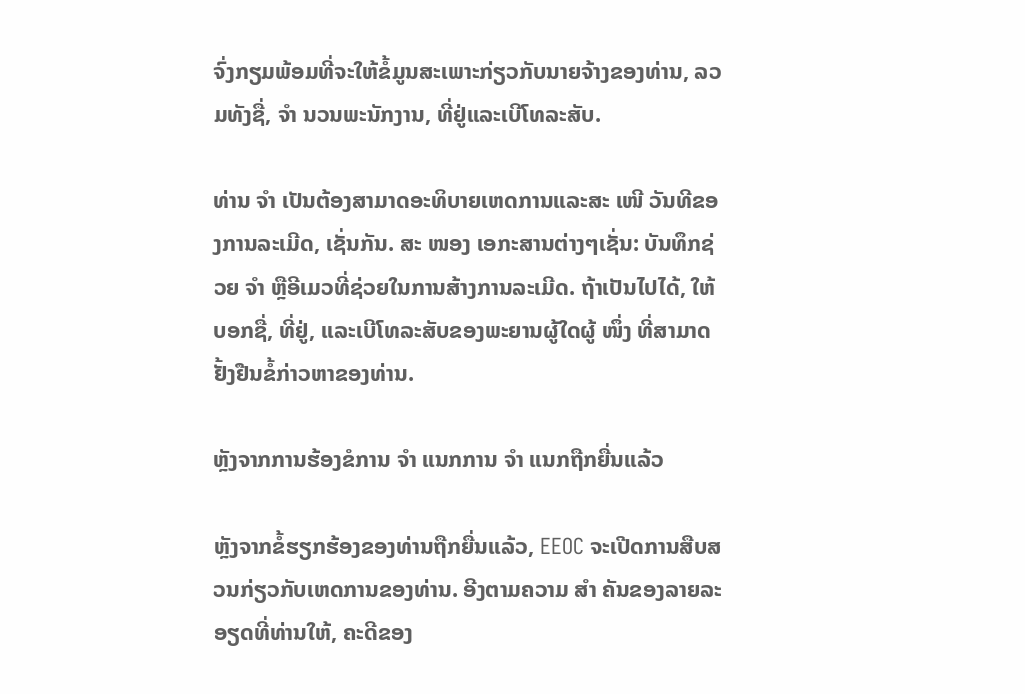ຈົ່ງກຽມພ້ອມທີ່ຈະໃຫ້ຂໍ້ມູນສະເພາະກ່ຽວກັບນາຍຈ້າງຂອງທ່ານ, ລວມທັງຊື່, ຈຳ ນວນພະນັກງານ, ທີ່ຢູ່ແລະເບີໂທລະສັບ.

ທ່ານ ຈຳ ເປັນຕ້ອງສາມາດອະທິບາຍເຫດການແລະສະ ເໜີ ວັນທີຂອງການລະເມີດ, ເຊັ່ນກັນ. ສະ ໜອງ ເອກະສານຕ່າງໆເຊັ່ນ: ບັນທຶກຊ່ວຍ ຈຳ ຫຼືອີເມວທີ່ຊ່ວຍໃນການສ້າງການລະເມີດ. ຖ້າເປັນໄປໄດ້, ໃຫ້ບອກຊື່, ທີ່ຢູ່, ແລະເບີໂທລະສັບຂອງພະຍານຜູ້ໃດຜູ້ ໜຶ່ງ ທີ່ສາມາດຢັ້ງຢືນຂໍ້ກ່າວຫາຂອງທ່ານ.

ຫຼັງຈາກການຮ້ອງຂໍການ ຈຳ ແນກການ ຈຳ ແນກຖືກຍື່ນແລ້ວ

ຫຼັງຈາກຂໍ້ຮຽກຮ້ອງຂອງທ່ານຖືກຍື່ນແລ້ວ, EEOC ຈະເປີດການສືບສວນກ່ຽວກັບເຫດການຂອງທ່ານ. ອີງຕາມຄວາມ ສຳ ຄັນຂອງລາຍລະອຽດທີ່ທ່ານໃຫ້, ຄະດີຂອງ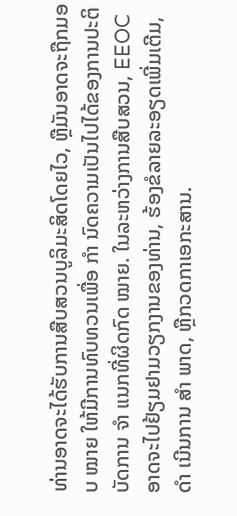ທ່ານອາດຈະໄດ້ຮັບການສືບສວນບູລິມະສິດໂດຍໄວ, ຫຼືມັນອາດຈະຖືກມອບ ໝາຍ ໃຫ້ມີການທົບທວນເພື່ອ ກຳ ນົດຄວາມເປັນໄປໄດ້ຂອງການປະຕິບັດການ ຈຳ ແນກທີ່ຜິດກົດ ໝາຍ. ໃນລະຫວ່າງການສືບສວນ, EEOC ອາດຈະໄປຢ້ຽມຢາມວຽກງານຂອງທ່ານ, ຮ້ອງຂໍລາຍລະອຽດເພີ່ມເຕີມ, ດຳ ເນີນການ ສຳ ພາດ, ຫຼືກວດກາເອກະສານ.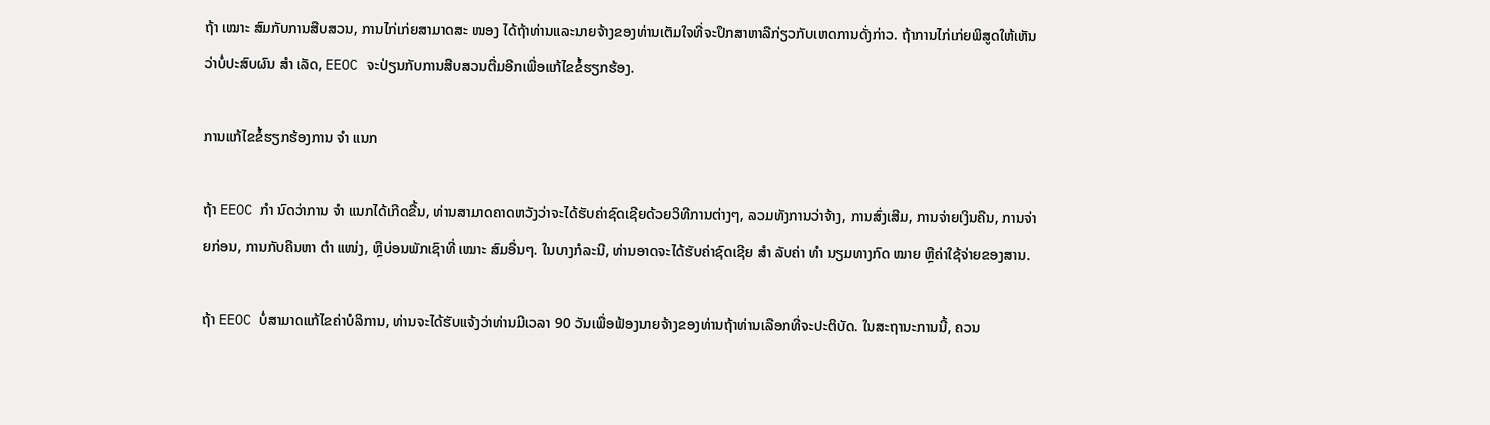ຖ້າ ເໝາະ ສົມກັບການສືບສວນ, ການໄກ່ເກ່ຍສາມາດສະ ໜອງ ໄດ້ຖ້າທ່ານແລະນາຍຈ້າງຂອງທ່ານເຕັມໃຈທີ່ຈະປຶກສາຫາລືກ່ຽວກັບເຫດການດັ່ງກ່າວ. ຖ້າການໄກ່ເກ່ຍພິສູດໃຫ້ເຫັນວ່າບໍ່ປະສົບຜົນ ສຳ ເລັດ, EEOC ຈະປ່ຽນກັບການສືບສວນຕື່ມອີກເພື່ອແກ້ໄຂຂໍ້ຮຽກຮ້ອງ.

ການແກ້ໄຂຂໍ້ຮຽກຮ້ອງການ ຈຳ ແນກ

ຖ້າ EEOC ກຳ ນົດວ່າການ ຈຳ ແນກໄດ້ເກີດຂື້ນ, ທ່ານສາມາດຄາດຫວັງວ່າຈະໄດ້ຮັບຄ່າຊົດເຊີຍດ້ວຍວິທີການຕ່າງໆ, ລວມທັງການວ່າຈ້າງ, ການສົ່ງເສີມ, ການຈ່າຍເງິນຄືນ, ການຈ່າຍກ່ອນ, ການກັບຄືນຫາ ຕຳ ແໜ່ງ, ຫຼືບ່ອນພັກເຊົາທີ່ ເໝາະ ສົມອື່ນໆ. ໃນບາງກໍລະນີ, ທ່ານອາດຈະໄດ້ຮັບຄ່າຊົດເຊີຍ ສຳ ລັບຄ່າ ທຳ ນຽມທາງກົດ ໝາຍ ຫຼືຄ່າໃຊ້ຈ່າຍຂອງສານ.

ຖ້າ EEOC ບໍ່ສາມາດແກ້ໄຂຄ່າບໍລິການ, ທ່ານຈະໄດ້ຮັບແຈ້ງວ່າທ່ານມີເວລາ 90 ວັນເພື່ອຟ້ອງນາຍຈ້າງຂອງທ່ານຖ້າທ່ານເລືອກທີ່ຈະປະຕິບັດ. ໃນສະຖານະການນີ້, ຄວນ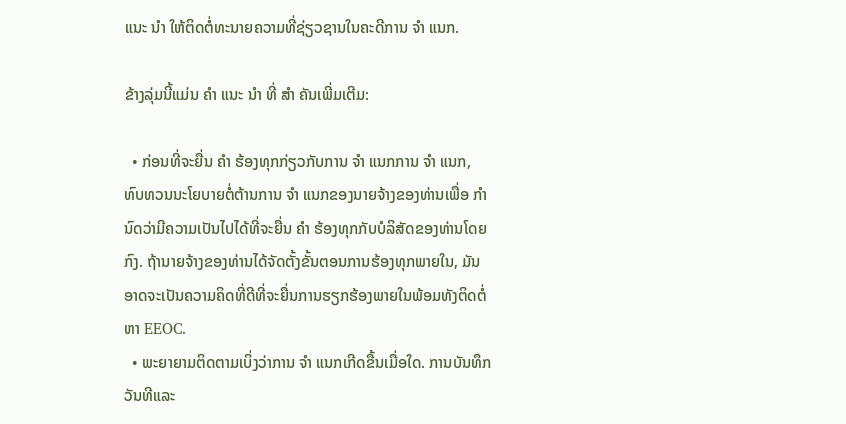ແນະ ນຳ ໃຫ້ຕິດຕໍ່ທະນາຍຄວາມທີ່ຊ່ຽວຊານໃນຄະດີການ ຈຳ ແນກ.

ຂ້າງລຸ່ມນີ້ແມ່ນ ຄຳ ແນະ ນຳ ທີ່ ສຳ ຄັນເພີ່ມເຕີມ:

  • ກ່ອນທີ່ຈະຍື່ນ ຄຳ ຮ້ອງທຸກກ່ຽວກັບການ ຈຳ ແນກການ ຈຳ ແນກ, ທົບທວນນະໂຍບາຍຕໍ່ຕ້ານການ ຈຳ ແນກຂອງນາຍຈ້າງຂອງທ່ານເພື່ອ ກຳ ນົດວ່າມີຄວາມເປັນໄປໄດ້ທີ່ຈະຍື່ນ ຄຳ ຮ້ອງທຸກກັບບໍລິສັດຂອງທ່ານໂດຍກົງ. ຖ້ານາຍຈ້າງຂອງທ່ານໄດ້ຈັດຕັ້ງຂັ້ນຕອນການຮ້ອງທຸກພາຍໃນ, ມັນອາດຈະເປັນຄວາມຄິດທີ່ດີທີ່ຈະຍື່ນການຮຽກຮ້ອງພາຍໃນພ້ອມທັງຕິດຕໍ່ຫາ EEOC.
  • ພະຍາຍາມຕິດຕາມເບິ່ງວ່າການ ຈຳ ແນກເກີດຂື້ນເມື່ອໃດ. ການບັນທຶກວັນທີແລະ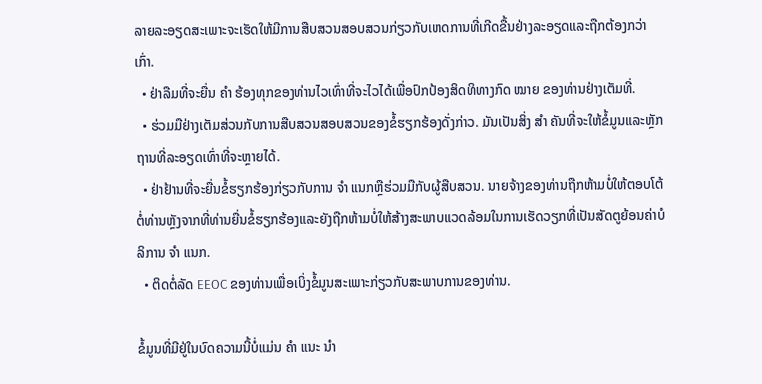ລາຍລະອຽດສະເພາະຈະເຮັດໃຫ້ມີການສືບສວນສອບສວນກ່ຽວກັບເຫດການທີ່ເກີດຂື້ນຢ່າງລະອຽດແລະຖືກຕ້ອງກວ່າເກົ່າ.
  • ຢ່າລືມທີ່ຈະຍື່ນ ຄຳ ຮ້ອງທຸກຂອງທ່ານໄວເທົ່າທີ່ຈະໄວໄດ້ເພື່ອປົກປ້ອງສິດທິທາງກົດ ໝາຍ ຂອງທ່ານຢ່າງເຕັມທີ່.
  • ຮ່ວມມືຢ່າງເຕັມສ່ວນກັບການສືບສວນສອບສວນຂອງຂໍ້ຮຽກຮ້ອງດັ່ງກ່າວ. ມັນເປັນສິ່ງ ສຳ ຄັນທີ່ຈະໃຫ້ຂໍ້ມູນແລະຫຼັກຖານທີ່ລະອຽດເທົ່າທີ່ຈະຫຼາຍໄດ້.
  • ຢ່າຢ້ານທີ່ຈະຍື່ນຂໍ້ຮຽກຮ້ອງກ່ຽວກັບການ ຈຳ ແນກຫຼືຮ່ວມມືກັບຜູ້ສືບສວນ. ນາຍຈ້າງຂອງທ່ານຖືກຫ້າມບໍ່ໃຫ້ຕອບໂຕ້ຕໍ່ທ່ານຫຼັງຈາກທີ່ທ່ານຍື່ນຂໍ້ຮຽກຮ້ອງແລະຍັງຖືກຫ້າມບໍ່ໃຫ້ສ້າງສະພາບແວດລ້ອມໃນການເຮັດວຽກທີ່ເປັນສັດຕູຍ້ອນຄ່າບໍລິການ ຈຳ ແນກ.
  • ຕິດຕໍ່ລັດ EEOC ຂອງທ່ານເພື່ອເບິ່ງຂໍ້ມູນສະເພາະກ່ຽວກັບສະພາບການຂອງທ່ານ.

ຂໍ້ມູນທີ່ມີຢູ່ໃນບົດຄວາມນີ້ບໍ່ແມ່ນ ຄຳ ແນະ ນຳ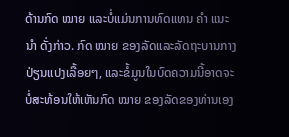ດ້ານກົດ ໝາຍ ແລະບໍ່ແມ່ນການທົດແທນ ຄຳ ແນະ ນຳ ດັ່ງກ່າວ. ກົດ ໝາຍ ຂອງລັດແລະລັດຖະບານກາງປ່ຽນແປງເລື້ອຍໆ, ແລະຂໍ້ມູນໃນບົດຄວາມນີ້ອາດຈະບໍ່ສະທ້ອນໃຫ້ເຫັນກົດ ໝາຍ ຂອງລັດຂອງທ່ານເອງ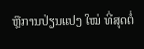ຫຼືການປ່ຽນແປງ ໃໝ່ ທີ່ສຸດຕໍ່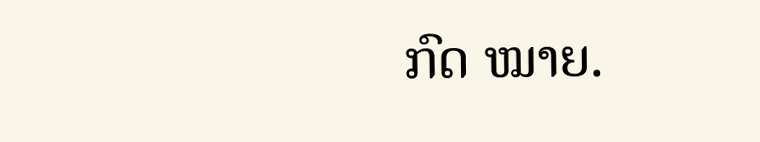ກົດ ໝາຍ.